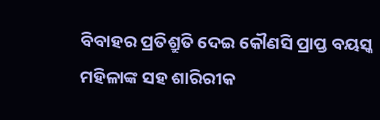ବିବାହର ପ୍ରତିଶ୍ରୁତି ଦେଇ କୌଣସି ପ୍ରାପ୍ତ ବୟସ୍କ ମହିଳାଙ୍କ ସହ ଶାରିରୀକ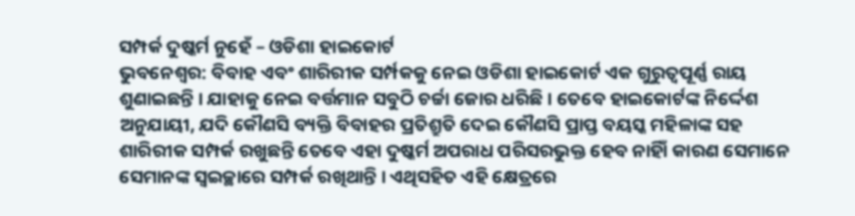ସମ୍ପର୍କ ଦୁଷ୍କର୍ମ ନୁହେଁ – ଓଡିଶା ହାଇକୋର୍ଟ
ଭୁବନେଶ୍ୱର: ବିବାହ ଏବଂ ଶାରିରୀକ ସର୍ମ୍ପକକୁ ନେଇ ଓଡିଶା ହାଇକୋର୍ଟ ଏକ ଗୁରୁତ୍ୱପୂର୍ଣ୍ଣ ରାୟ ଶୁଣାଇଛନ୍ତି । ଯାହାକୁ ନେଇ ବର୍ତ୍ତମାନ ସବୁଠି ଚର୍ଚ୍ଚା ଜୋର ଧରିଛି । ତେବେ ହାଇକୋର୍ଟଙ୍କ ନିର୍ଦ୍ଦେଶ ଅନୁଯାୟୀ, ଯଦି କୌଣସି ବ୍ୟକ୍ତି ବିବାହର ପ୍ରତିଶ୍ରୁତି ଦେଇ କୌଣସି ପ୍ରାପ୍ତ ବୟସ୍କ ମହିଳାଙ୍କ ସହ ଶାରିରୀକ ସମ୍ପର୍କ ରଖୁଛନ୍ତି ତେବେ ଏହା ଦୁଷ୍କର୍ମ ଅପରାଧ ପରିସରଭୁକ୍ତ ହେବ ନାହିାଁ କାରଣ ସେମାନେ ସେମାନଙ୍କ ସ୍ୱଇଚ୍ଛାରେ ସମ୍ପର୍କ ରଖିଥାନ୍ତି । ଏଥିସହିତ ଏହି କ୍ଷେତ୍ରରେ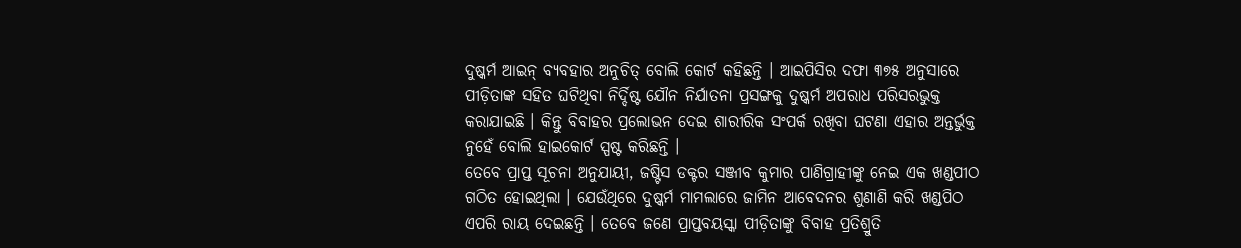ଦୁଷ୍କର୍ମ ଆଇନ୍ ବ୍ୟବହାର ଅନୁଚିତ୍ ବୋଲି କୋର୍ଟ କହିଛନ୍ତି । ଆଇପିସିର ଦଫା ୩୭୫ ଅନୁସାରେ ପୀଡ଼ିତାଙ୍କ ସହିତ ଘଟିଥିବା ନିର୍ଦ୍ଦିଷ୍ଟ ଯୌନ ନିର୍ଯାତନା ପ୍ରସଙ୍ଗକୁ ଦୁଷ୍କର୍ମ ଅପରାଧ ପରିସରଭୁକ୍ତ କରାଯାଇଛି । କିନ୍ତୁ ବିବାହର ପ୍ରଲୋଭନ ଦେଇ ଶାରୀରିକ ସଂପର୍କ ରଖିବା ଘଟଣା ଏହାର ଅନ୍ତର୍ଭୁକ୍ତ ନୁହେଁ ବୋଲି ହାଇକୋର୍ଟ ସ୍ପଷ୍ଟ କରିଛନ୍ତି ।
ତେବେ ପ୍ରାପ୍ତ ସୂଚନା ଅନୁଯାୟୀ, ଜଷ୍ଟିସ ଡକ୍ଟର ସଞ୍ଜୀବ କୁମାର ପାଣିଗ୍ରାହୀଙ୍କୁ ନେଇ ଏକ ଖଣ୍ଡପୀଠ ଗଠିତ ହୋଇଥିଲା । ଯେଉଁଥିରେ ଦୁଷ୍କର୍ମ ମାମଲାରେ ଜାମିନ ଆବେଦନର ଶୁଣାଣି କରି ଖଣ୍ଡପିଠ ଏପରି ରାୟ ଦେଇଛନ୍ତି । ତେବେ ଜଣେ ପ୍ରାପ୍ତବୟସ୍କା ପୀଡ଼ିତାଙ୍କୁ ବିବାହ ପ୍ରତିଶ୍ରୁତି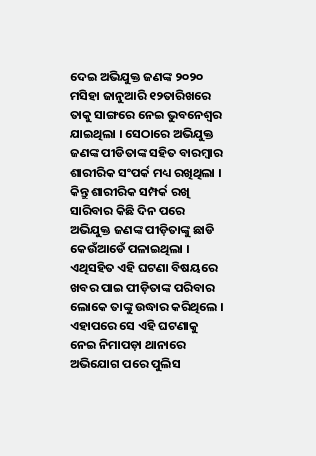ଦେଇ ଅଭିଯୁକ୍ତ ଜଣଙ୍କ ୨୦୨୦ ମସିହା ଜାନୁଆରି ୧୨ତାରିଖରେ ତାକୁ ସାଙ୍ଗରେ ନେଇ ଭୁବନେଶ୍ୱର ଯାଇଥିଲା । ସେଠାରେ ଅଭିଯୁକ୍ତ ଜଣଙ୍କ ପୀଡିତାଙ୍କ ସହିତ ବାରମ୍ବାର ଶାରୀରିକ ସଂପର୍କ ମଧ୍ୟ ରଖିଥିଲା । କିନ୍ତୁ ଶାରୀରିକ ସମ୍ପର୍କ ରଖି ସାରିବାର କିଛି ଦିନ ପରେ ଅଭିଯୁକ୍ତ ଜଣଙ୍କ ପୀଡ଼ିତାଙ୍କୁ ଛାଡି କେଉଁଆଡେଁ ପଳାଇଥିଲା । ଏଥିସହିତ ଏହି ଘଟଣା ବିଷୟରେ ଖବର ପାଇ ପୀଡ଼ିତାଙ୍କ ପରିବାର ଲୋକେ ତାଙ୍କୁ ଉଦ୍ଧାର କରିଥିଲେ । ଏହାପରେ ସେ ଏହି ଘଟଣାକୁ ନେଇ ନିମାପଡ଼ା ଥାନାରେ ଅଭିଯୋଗ ପରେ ପୁଲିସ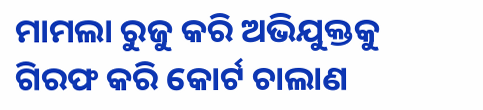ମାମଲା ରୁଜୁ କରି ଅଭିଯୁକ୍ତକୁ ଗିରଫ କରି କୋର୍ଟ ଚାଲାଣ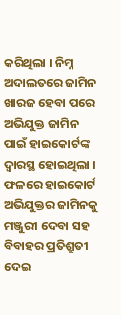କରିଥିଲା । ନିମ୍ନ ଅଦାଲତରେ ଜାମିନ ଖାରଜ ହେବା ପରେ ଅଭିଯୁକ୍ତ ଜାମିନ ପାଇଁ ହାଇକୋର୍ଟଙ୍କ ଦ୍ୱାରସ୍ଥ ହୋଇଥିଲା । ଫଳରେ ହାଇକୋର୍ଟ ଅଭିଯୁକ୍ତର ଜାମିନକୁ ମଞ୍ଜୁରୀ ଦେବା ସହ ବିବାହର ପ୍ରତିଶ୍ରୁତୀ ଦେଇ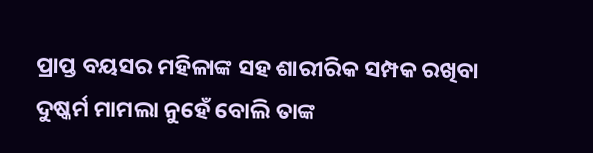ପ୍ରାପ୍ତ ବୟସର ମହିଳାଙ୍କ ସହ ଶାରୀରିକ ସମ୍ପକ ରଖିବା ଦୁଷ୍କର୍ମ ମାମଲା ନୁହେଁ ବୋଲି ତାଙ୍କ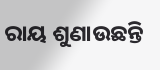ରାୟ ଶୁଣାଉଛନ୍ତି